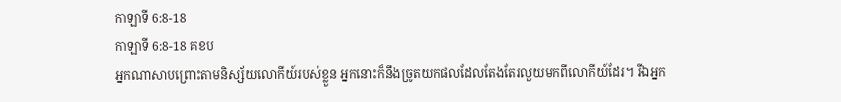កាឡាទី 6:8-18
កាឡាទី 6:8-18 គខប
អ្នកណាសាបព្រោះតាមនិស្ស័យលោកីយ៍របស់ខ្លួន អ្នកនោះក៏នឹងច្រូតយកផលដែលតែងតែរលួយមកពីលោកីយ៍ដែរ។ រីឯអ្នក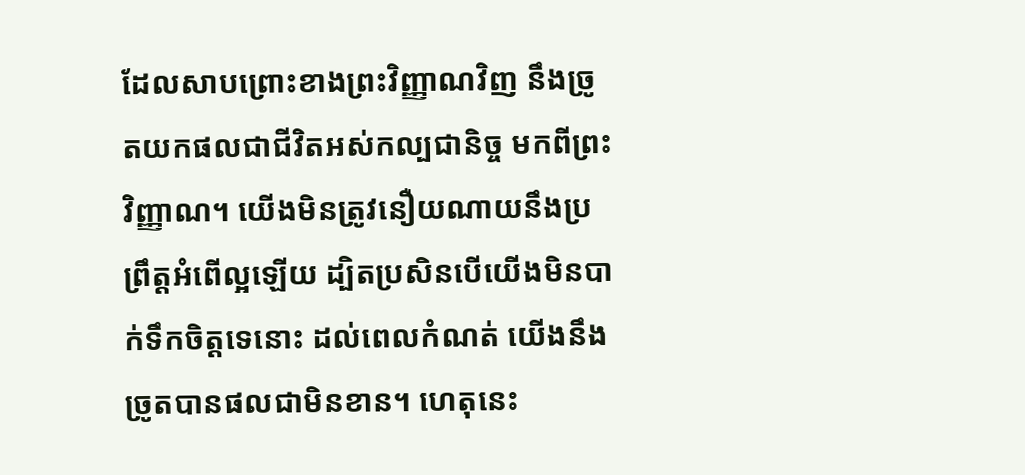ដែលសាបព្រោះខាងព្រះវិញ្ញាណវិញ នឹងច្រូតយកផលជាជីវិតអស់កល្បជានិច្ច មកពីព្រះវិញ្ញាណ។ យើងមិនត្រូវនឿយណាយនឹងប្រព្រឹត្តអំពើល្អឡើយ ដ្បិតប្រសិនបើយើងមិនបាក់ទឹកចិត្តទេនោះ ដល់ពេលកំណត់ យើងនឹងច្រូតបានផលជាមិនខាន។ ហេតុនេះ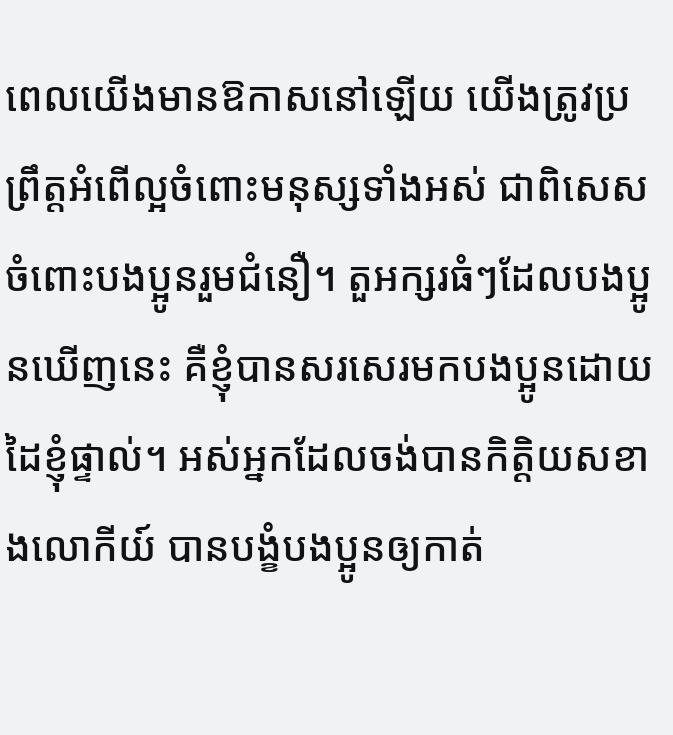ពេលយើងមានឱកាសនៅឡើយ យើងត្រូវប្រព្រឹត្តអំពើល្អចំពោះមនុស្សទាំងអស់ ជាពិសេស ចំពោះបងប្អូនរួមជំនឿ។ តួអក្សរធំៗដែលបងប្អូនឃើញនេះ គឺខ្ញុំបានសរសេរមកបងប្អូនដោយដៃខ្ញុំផ្ទាល់។ អស់អ្នកដែលចង់បានកិត្តិយសខាងលោកីយ៍ បានបង្ខំបងប្អូនឲ្យកាត់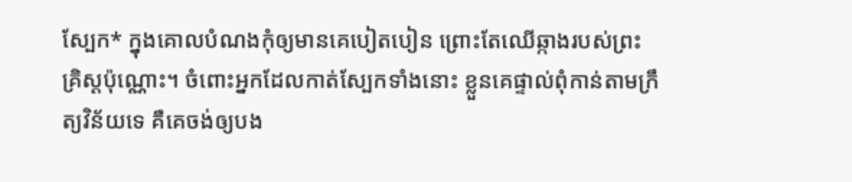ស្បែក* ក្នុងគោលបំណងកុំឲ្យមានគេបៀតបៀន ព្រោះតែឈើឆ្កាងរបស់ព្រះគ្រិស្តប៉ុណ្ណោះ។ ចំពោះអ្នកដែលកាត់ស្បែកទាំងនោះ ខ្លួនគេផ្ទាល់ពុំកាន់តាមក្រឹត្យវិន័យទេ គឺគេចង់ឲ្យបង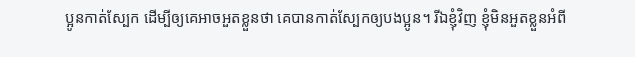ប្អូនកាត់ស្បែក ដើម្បីឲ្យគេអាចអួតខ្លួនថា គេបានកាត់ស្បែកឲ្យបងប្អូន។ រីឯខ្ញុំវិញ ខ្ញុំមិនអួតខ្លួនអំពី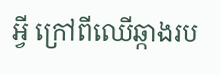អ្វី ក្រៅពីឈើឆ្កាងរប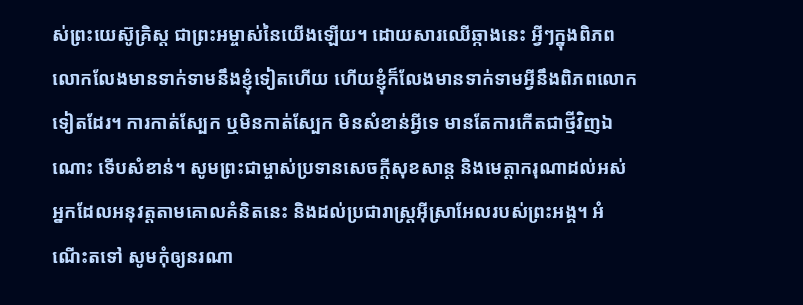ស់ព្រះយេស៊ូគ្រិស្ត ជាព្រះអម្ចាស់នៃយើងឡើយ។ ដោយសារឈើឆ្កាងនេះ អ្វីៗក្នុងពិភពលោកលែងមានទាក់ទាមនឹងខ្ញុំទៀតហើយ ហើយខ្ញុំក៏លែងមានទាក់ទាមអ្វីនឹងពិភពលោកទៀតដែរ។ ការកាត់ស្បែក ឬមិនកាត់ស្បែក មិនសំខាន់អ្វីទេ មានតែការកើតជាថ្មីវិញឯណោះ ទើបសំខាន់។ សូមព្រះជាម្ចាស់ប្រទានសេចក្ដីសុខសាន្ត និងមេត្តាករុណាដល់អស់អ្នកដែលអនុវត្តតាមគោលគំនិតនេះ និងដល់ប្រជារាស្ត្រអ៊ីស្រាអែលរបស់ព្រះអង្គ។ អំណើះតទៅ សូមកុំឲ្យនរណា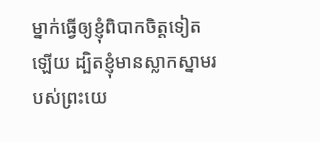ម្នាក់ធ្វើឲ្យខ្ញុំពិបាកចិត្តទៀតឡើយ ដ្បិតខ្ញុំមានស្លាកស្នាមរបស់ព្រះយេ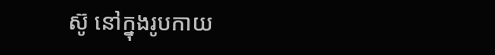ស៊ូ នៅក្នុងរូបកាយ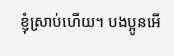ខ្ញុំស្រាប់ហើយ។ បងប្អូនអើ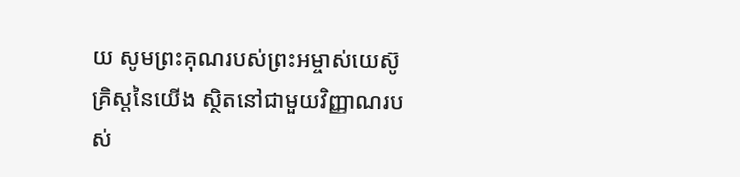យ សូមព្រះគុណរបស់ព្រះអម្ចាស់យេស៊ូគ្រិស្តនៃយើង ស្ថិតនៅជាមួយវិញ្ញាណរបស់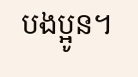បងប្អូន។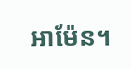អាម៉ែន។